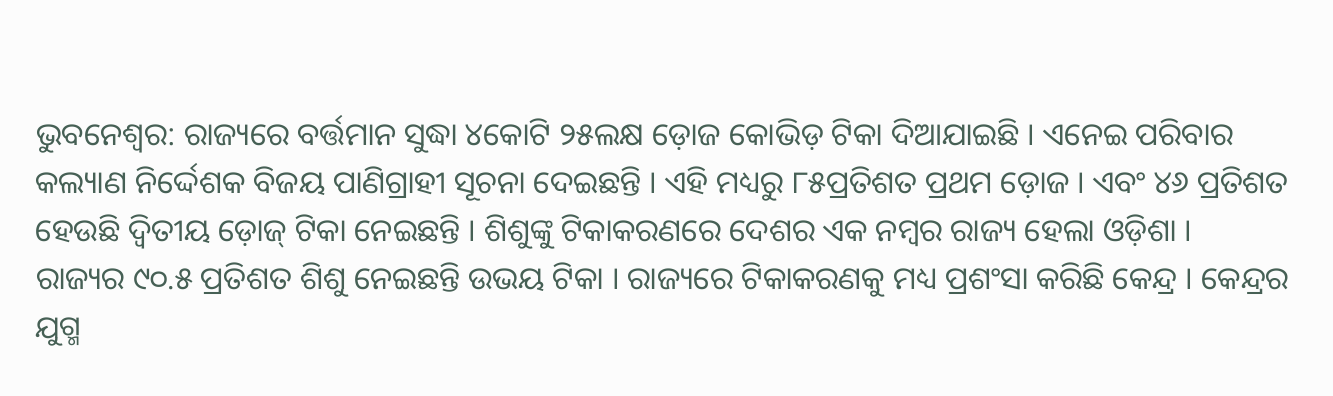ଭୁବନେଶ୍ୱର: ରାଜ୍ୟରେ ବର୍ତ୍ତମାନ ସୁଦ୍ଧା ୪କୋଟି ୨୫ଲକ୍ଷ ଡ଼ୋଜ କୋଭିଡ଼ ଟିକା ଦିଆଯାଇଛି । ଏନେଇ ପରିବାର କଲ୍ୟାଣ ନିର୍ଦ୍ଦେଶକ ବିଜୟ ପାଣିଗ୍ରାହୀ ସୂଚନା ଦେଇଛନ୍ତି । ଏହି ମଧ୍ୟରୁ ୮୫ପ୍ରତିଶତ ପ୍ରଥମ ଡ଼ୋଜ । ଏବଂ ୪୬ ପ୍ରତିଶତ ହେଉଛି ଦ୍ୱିତୀୟ ଡ଼ୋଜ୍ ଟିକା ନେଇଛନ୍ତି । ଶିଶୁଙ୍କୁ ଟିକାକରଣରେ ଦେଶର ଏକ ନମ୍ବର ରାଜ୍ୟ ହେଲା ଓଡ଼ିଶା ।
ରାଜ୍ୟର ୯୦.୫ ପ୍ରତିଶତ ଶିଶୁ ନେଇଛନ୍ତି ଉଭୟ ଟିକା । ରାଜ୍ୟରେ ଟିକାକରଣକୁ ମଧ୍ୟ ପ୍ରଶଂସା କରିଛି କେନ୍ଦ୍ର । କେନ୍ଦ୍ରର ଯୁଗ୍ମ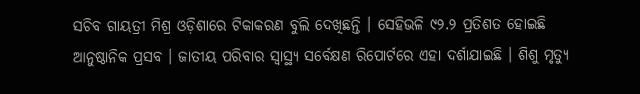ସଚିବ ଗାୟତ୍ରୀ ମିଶ୍ର ଓଡ଼ିଶାରେ ଟିକାକରଣ ବୁଲି ଦେଖିଛନ୍ତି । ସେହିଭଳି ୯୨.୨ ପ୍ରତିଶତ ହୋଇଛି ଆନୁଷ୍ଠାନିକ ପ୍ରସବ । ଜାତୀୟ ପରିବାର ସ୍ୱାସ୍ଥ୍ୟ ସର୍ବେକ୍ଷଣ ରିପୋର୍ଟରେ ଏହା ଦର୍ଶାଯାଇଛି । ଶିଶୁ ମୃତ୍ୟୁ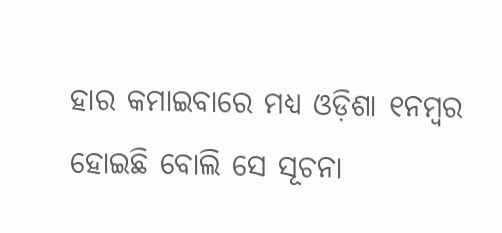ହାର କମାଇବାରେ ମଧ୍ୟ ଓଡ଼ିଶା ୧ନମ୍ବର ହୋଇଛି ବୋଲି ସେ ସୂଚନା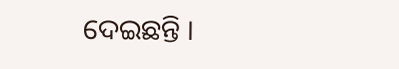ଦେଇଛନ୍ତି ।